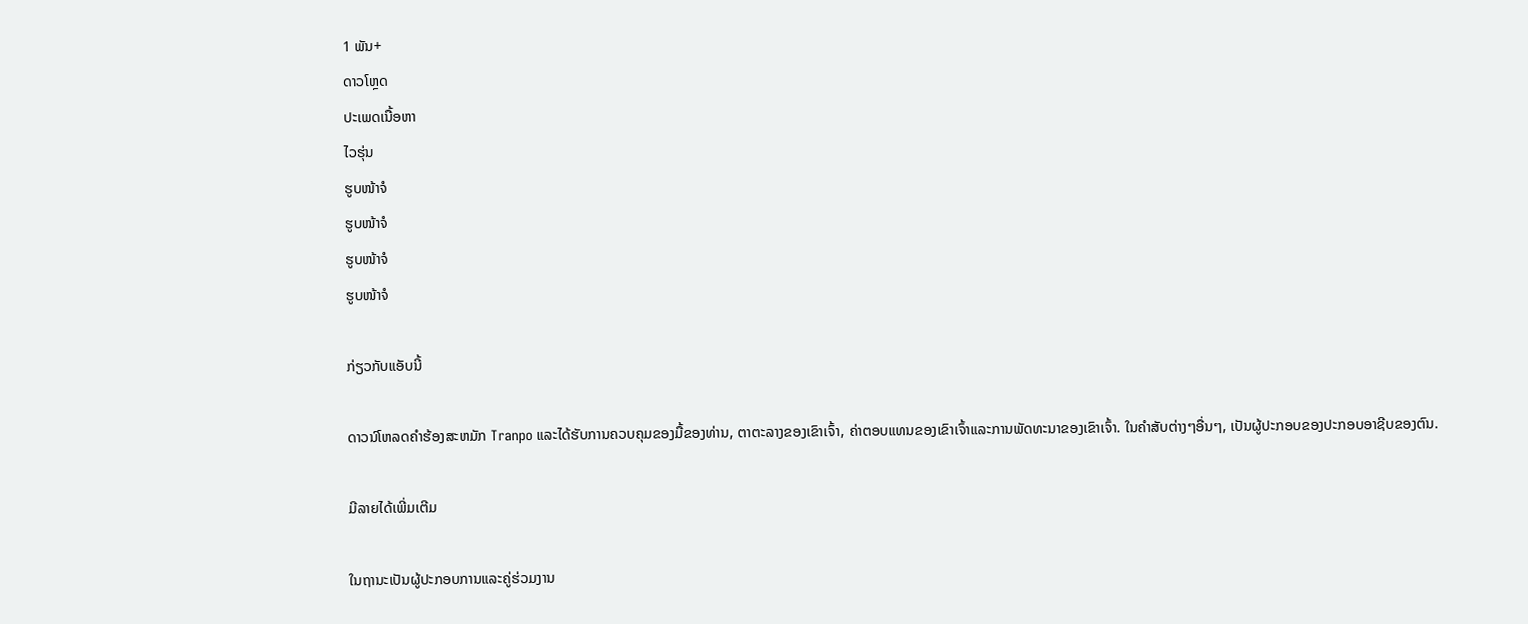1 ພັນ+
ດາວໂຫຼດ
ປະເພດເນື້ອຫາ
ໄວຮຸ່ນ
ຮູບໜ້າຈໍ
ຮູບໜ້າຈໍ
ຮູບໜ້າຈໍ
ຮູບໜ້າຈໍ

ກ່ຽວກັບແອັບນີ້

ດາວນ໌ໂຫລດຄໍາຮ້ອງສະຫມັກ Tranpo ແລະໄດ້ຮັບການຄວບຄຸມຂອງມື້ຂອງທ່ານ, ຕາຕະລາງຂອງເຂົາເຈົ້າ, ຄ່າຕອບແທນຂອງເຂົາເຈົ້າແລະການພັດທະນາຂອງເຂົາເຈົ້າ. ໃນຄໍາສັບຕ່າງໆອື່ນໆ, ເປັນຜູ້ປະກອບຂອງປະກອບອາຊີບຂອງຕົນ.

ມີລາຍໄດ້ເພີ່ມເຕີມ

ໃນຖານະເປັນຜູ້ປະກອບການແລະຄູ່ຮ່ວມງານ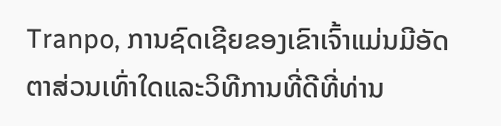Tranpo, ການຊົດເຊີຍຂອງເຂົາເຈົ້າແມ່ນມີອັດຕາສ່ວນເທົ່າໃດແລະວິທີການທີ່ດີທີ່ທ່ານ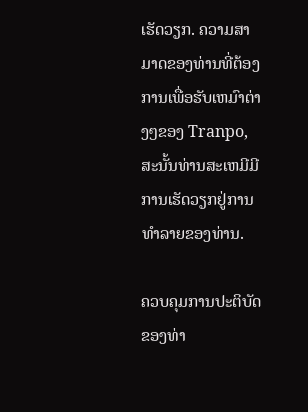ເຮັດວຽກ. ຄວາມສາມາດຂອງທ່ານທີ່ຕ້ອງການເພື່ອຮັບເຫມົາຕ່າງໆຂອງ Tranpo, ສະນັ້ນທ່ານສະເຫມີມີການເຮັດວຽກຢູ່ການທໍາລາຍຂອງທ່ານ.

ຄວບຄຸມການປະຕິບັດຂອງທ່າ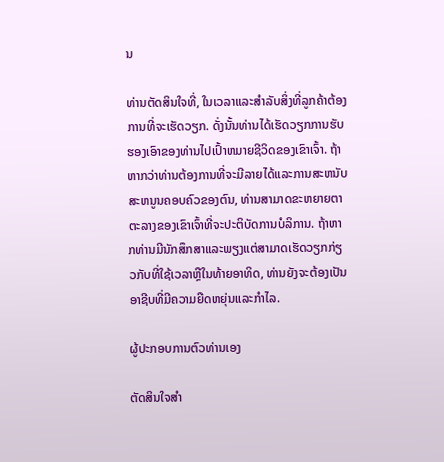ນ

ທ່ານຕັດສິນໃຈທີ່, ໃນເວລາແລະສໍາລັບສິ່ງທີ່ລູກຄ້າຕ້ອງການທີ່ຈະເຮັດວຽກ. ດັ່ງນັ້ນທ່ານໄດ້ເຮັດວຽກການຮັບຮອງເອົາຂອງທ່ານໄປເປົ້າຫມາຍຊີວິດຂອງເຂົາເຈົ້າ. ຖ້າຫາກວ່າທ່ານຕ້ອງການທີ່ຈະມີລາຍໄດ້ແລະການສະຫນັບສະຫນູນຄອບຄົວຂອງຕົນ, ທ່ານສາມາດຂະຫຍາຍຕາຕະລາງຂອງເຂົາເຈົ້າທີ່ຈະປະຕິບັດການບໍລິການ. ຖ້າຫາກທ່ານມີນັກສຶກສາແລະພຽງແຕ່ສາມາດເຮັດວຽກກ່ຽວກັບທີ່ໃຊ້ເວລາຫຼືໃນທ້າຍອາທິດ, ທ່ານຍັງຈະຕ້ອງເປັນອາຊີບທີ່ມີຄວາມຍືດຫຍຸ່ນແລະກໍາໄລ.

ຜູ້ປະກອບການຕົວທ່ານເອງ

ຕັດສິນໃຈສໍາ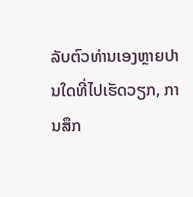ລັບຕົວທ່ານເອງຫຼາຍປານໃດທີ່ໄປເຮັດວຽກ, ການສຶກ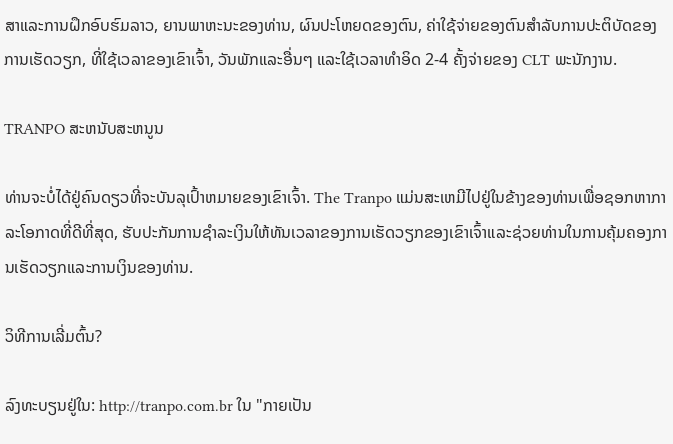ສາແລະການຝຶກອົບຮົມລາວ, ຍານພາຫະນະຂອງທ່ານ, ຜົນປະໂຫຍດຂອງຕົນ, ຄ່າໃຊ້ຈ່າຍຂອງຕົນສໍາລັບການປະຕິບັດຂອງການເຮັດວຽກ, ທີ່ໃຊ້ເວລາຂອງເຂົາເຈົ້າ, ວັນພັກແລະອື່ນໆ ແລະໃຊ້ເວລາທໍາອິດ 2-4 ຄັ້ງຈ່າຍຂອງ CLT ພະນັກງານ.

TRANPO ສະຫນັບສະຫນູນ

ທ່ານຈະບໍ່ໄດ້ຢູ່ຄົນດຽວທີ່ຈະບັນລຸເປົ້າຫມາຍຂອງເຂົາເຈົ້າ. The Tranpo ແມ່ນສະເຫມີໄປຢູ່ໃນຂ້າງຂອງທ່ານເພື່ອຊອກຫາກາລະໂອກາດທີ່ດີທີ່ສຸດ, ຮັບປະກັນການຊໍາລະເງິນໃຫ້ທັນເວລາຂອງການເຮັດວຽກຂອງເຂົາເຈົ້າແລະຊ່ວຍທ່ານໃນການຄຸ້ມຄອງການເຮັດວຽກແລະການເງິນຂອງທ່ານ.

ວິທີການເລີ່ມຕົ້ນ?

ລົງທະບຽນຢູ່ໃນ: http://tranpo.com.br ໃນ "ກາຍເປັນ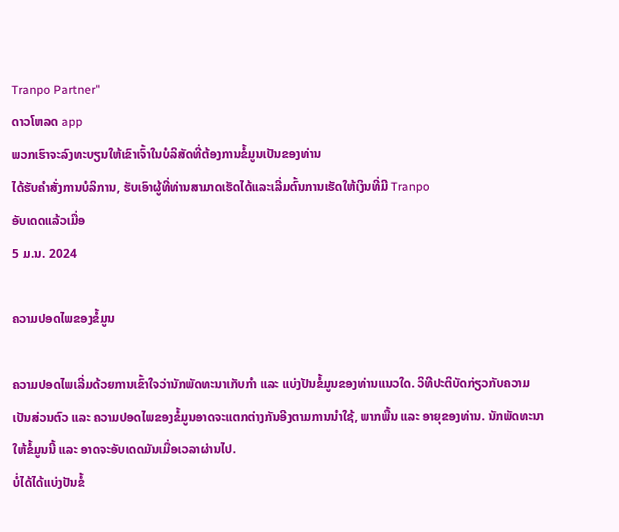Tranpo Partner"
ດາວໂຫລດ app
ພວກເຮົາຈະລົງທະບຽນໃຫ້ເຂົາເຈົ້າໃນບໍລິສັດທີ່ຕ້ອງການຂໍ້ມູນເປັນຂອງທ່ານ
ໄດ້ຮັບຄໍາສັ່ງການບໍລິການ, ຮັບເອົາຜູ້ທີ່ທ່ານສາມາດເຮັດໄດ້ແລະເລີ່ມຕົ້ນການເຮັດໃຫ້ເງິນທີ່ມີ Tranpo
ອັບເດດແລ້ວເມື່ອ
5 ມ.ນ. 2024

ຄວາມປອດໄພຂອງຂໍ້ມູນ

ຄວາມປອດໄພເລີ່ມດ້ວຍການເຂົ້າໃຈວ່ານັກພັດທະນາເກັບກຳ ແລະ ແບ່ງປັນຂໍ້ມູນຂອງທ່ານແນວໃດ. ວິທີປະຕິບັດກ່ຽວກັບຄວາມເປັນສ່ວນຕົວ ແລະ ຄວາມປອດໄພຂອງຂໍ້ມູນອາດຈະແຕກຕ່າງກັນອີງຕາມການນຳໃຊ້, ພາກພື້ນ ແລະ ອາຍຸຂອງທ່ານ. ນັກພັດທະນາໃຫ້ຂໍ້ມູນນີ້ ແລະ ອາດຈະອັບເດດມັນເມື່ອເວລາຜ່ານໄປ.
ບໍ່ໄດ້ໄດ້ແບ່ງປັນຂໍ້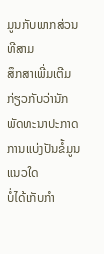ມູນກັບພາກສ່ວນທີສາມ
ສຶກສາເພີ່ມເຕີມ ກ່ຽວກັບວ່ານັກພັດທະນາປະກາດການແບ່ງປັນຂໍ້ມູນແນວໃດ
ບໍ່ໄດ້ເກັບກຳ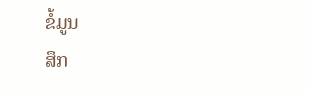ຂໍ້ມູນ
ສຶກ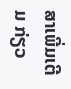ສາເພີ່ມເຕີມ ກ່ຽວ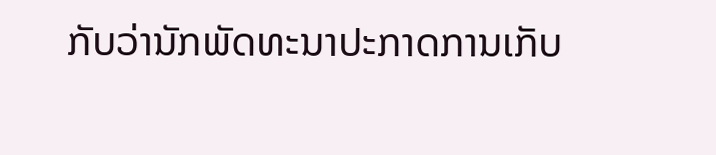ກັບວ່ານັກພັດທະນາປະກາດການເກັບ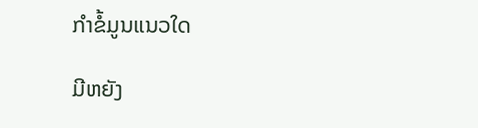ກຳຂໍ້ມູນແນວໃດ

ມີຫຍັງ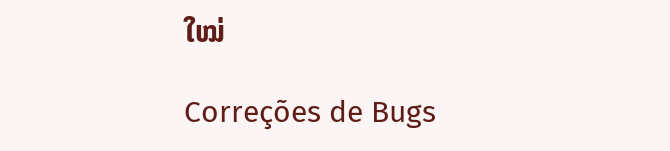ໃໝ່

Correções de Bugs